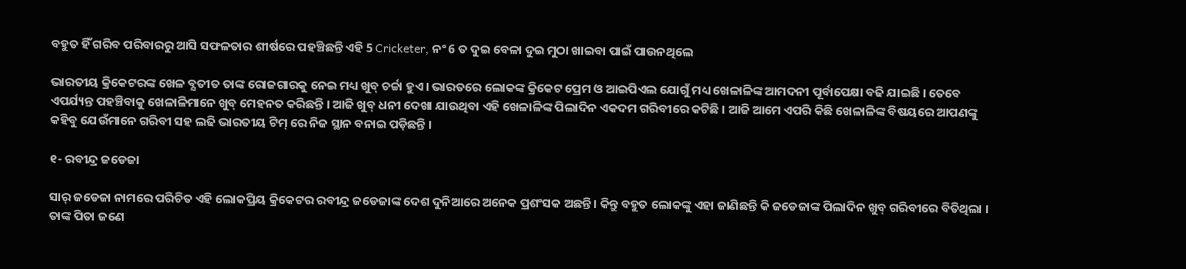ବହୁତ ହିଁ ଗରିବ ପରିବାରରୁ ଆସି ସଫଳତାର ଶୀର୍ଷରେ ପହଞ୍ଚିଛନ୍ତି ଏହି 5 Cricketer, ନଂ 6 ତ ଦୁଇ ବେଳା ଦୁଇ ମୁଠା ଖାଇବା ପାଇଁ ପାଉନଥିଲେ

ଭାରତୀୟ କ୍ରିକେଟରଙ୍କ ଖେଳ ବ୍ଯତୀତ ତାଙ୍କ ରୋଜଗାରକୁ ନେଇ ମଧ୍ୟ ଖୁବ୍ ଚର୍ଚ୍ଚା ହୁଏ । ଭାରତରେ ଲୋକଙ୍କ କ୍ରିକେଟ ପ୍ରେମ ଓ ଆଇପିଏଲ ଯୋଗୁଁ ମଧ୍ୟ ଖେଳାଳିଙ୍କ ଆମଦନୀ ପୂର୍ବାପେକ୍ଷା ବଢି ଯାଇଛି । ତେବେ ଏପର୍ଯ୍ୟନ୍ତ ପହଞ୍ଚିବାକୁ ଖେଳାଳିମାନେ ଖୁବ୍ ମେହନତ କରିଛନ୍ତି । ଆଜି ଖୁବ୍ ଧନୀ ଦେଖା ଯାଉଥିବା ଏହି ଖେଳାଳିଙ୍କ ପିଲାଦିନ ଏକଦମ ଗରିବୀରେ କଟିଛି । ଆଜି ଆମେ ଏପରି କିଛି ଖେଳାଳିଙ୍କ ବିଷୟରେ ଆପଣଙ୍କୁ କହିବୁ ଯେଉଁମାନେ ଗରିବୀ ସହ ଲଢି ଭାରତୀୟ ଟିମ୍ ରେ ନିଜ ସ୍ଥାନ ବନାଇ ପଡ଼ିଛନ୍ତି ।

୧- ରବୀନ୍ଦ୍ର ଜଡେଜା

ସାର୍ ଜଡେଜା ନାମରେ ପରିଚିତ ଏହି ଲୋକପ୍ରିୟ କ୍ରିକେଟର ରବୀନ୍ଦ୍ର ଜଡେଜାଙ୍କ ଦେଶ ଦୁନିଆରେ ଅନେକ ପ୍ରଶଂସକ ଅଛନ୍ତି । କିନ୍ତୁ ବହୁତ ଲୋକଙ୍କୁ ଏହା ଜାଣିଛନ୍ତି କି ଜଡେଜାଙ୍କ ପିଲାଦିନ ଖୁବ୍ ଗରିବୀରେ ବିତିଥିଲା । ତାଙ୍କ ପିତା ଜଣେ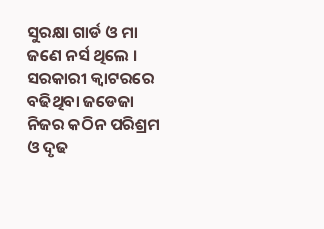ସୁରକ୍ଷା ଗାର୍ଡ ଓ ମା ଜଣେ ନର୍ସ ଥିଲେ । ସରକାରୀ କ୍ଵାଟରରେ ବଢିଥିବା ଜଡେଜା ନିଜର କଠିନ ପରିଶ୍ରମ ଓ ଦୃଢ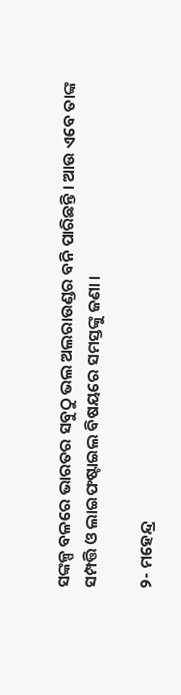ସଙ୍କଳ୍ପ ବଳରେ ଭାରତର ସବୁଠୁ ଭଲ ଅଲରାଉଣ୍ଡର ବନି ପାରିଛନ୍ତି । ଆଉ ଏବେ ତାଙ୍କ ସମ୍ପତ୍ତି ଓ ଲାଇଫଷ୍ଟାଇଲ ବିଷୟରେ ସମସ୍ତଙ୍କୁ ଜଣା ।

୨- ମହେନ୍ଦ୍ର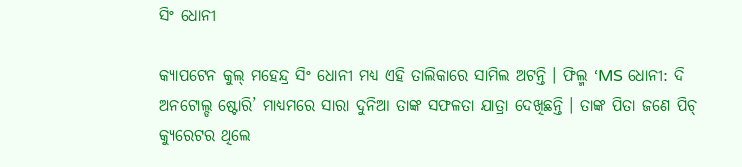ସିଂ ଧୋନୀ

କ୍ଯାପଟେନ କୁଲ୍ ମହେନ୍ଦ୍ର ସିଂ ଧୋନୀ ମଧ୍ୟ ଏହି ତାଲିକାରେ ସାମିଲ ଅଟନ୍ତି । ଫିଲ୍ମ ‘MS ଧୋନୀ: ଦି ଅନଟୋଲ୍ଡ ଷ୍ଟୋରି’ ମାଧ୍ୟମରେ ସାରା ଦୁନିଆ ତାଙ୍କ ସଫଳତା ଯାତ୍ରା ଦେଖିଛନ୍ତି । ତାଙ୍କ ପିତା ଜଣେ ପିଚ୍ କ୍ୟୁରେଟର ଥିଲେ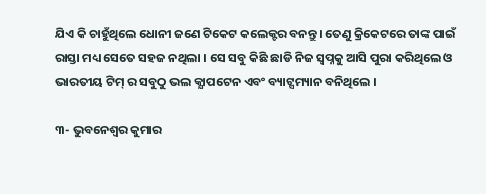ଯିଏ କି ଚାହୁଁଥିଲେ ଧୋନୀ ଜଣେ ଟିକେଟ କଲେକ୍ଟର ବନନ୍ତୁ । ତେଣୁ କ୍ରିକେଟରେ ତାଙ୍କ ପାଇଁ ରାସ୍ତା ମଧ୍ୟ ସେତେ ସହଜ ନଥିଲା । ସେ ସବୁ କିଛି ଛାଡି ନିଜ ସ୍ଵପ୍ନକୁ ଆସି ପୁରା କରିଥିଲେ ଓ ଭାରତୀୟ ଟିମ୍ ର ସବୁଠୁ ଭଲ କ୍ଯାପଟେନ ଏବଂ ବ୍ୟାଟ୍ସମ୍ୟାନ ବନିଥିଲେ ।

୩- ଭୁବନେଶ୍ବର କୁମାର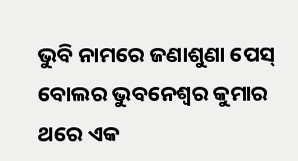ଭୁବି ନାମରେ ଜଣାଶୁଣା ପେସ୍ ବୋଲର ଭୁବନେଶ୍ଵର କୁମାର ଥରେ ଏକ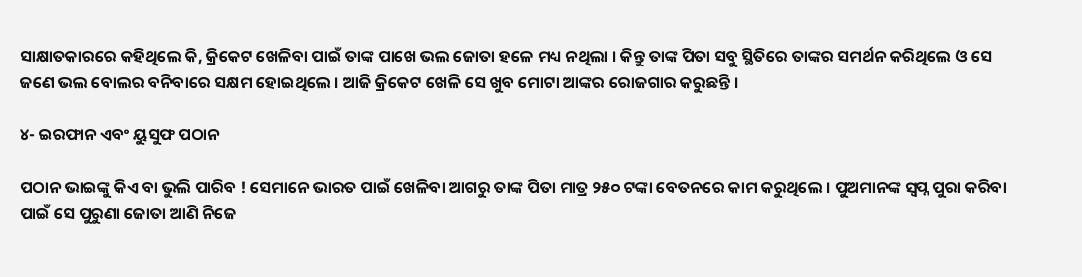ସାକ୍ଷାତକାରରେ କହିଥିଲେ କି, କ୍ରିକେଟ ଖେଳିବା ପାଇଁ ତାଙ୍କ ପାଖେ ଭଲ ଜୋତା ହଳେ ମଧ୍ୟ ନଥିଲା । କିନ୍ତୁ ତାଙ୍କ ପିତା ସବୁ ସ୍ଥିତିରେ ତାଙ୍କର ସମର୍ଥନ କରିଥିଲେ ଓ ସେ ଜଣେ ଭଲ ବୋଲର ବନିବାରେ ସକ୍ଷମ ହୋଇଥିଲେ । ଆଜି କ୍ରିକେଟ ଖେଳି ସେ ଖୁବ ମୋଟା ଆଙ୍କର ରୋଜଗାର କରୁଛନ୍ତି ।

୪- ଇରଫାନ ଏବଂ ୟୁସୁଫ ପଠାନ

ପଠାନ ଭାଇଙ୍କୁ କିଏ ବା ଭୁଲି ପାରିବ ! ସେମାନେ ଭାରତ ପାଇଁ ଖେଳିବା ଆଗରୁ ତାଙ୍କ ପିତା ମାତ୍ର ୨୫୦ ଟଙ୍କା ବେତନରେ କାମ କରୁଥିଲେ । ପୁଅମାନଙ୍କ ସ୍ଵପ୍ନ ପୁରା କରିବା ପାଇଁ ସେ ପୁରୁଣା ଜୋତା ଆଣି ନିଜେ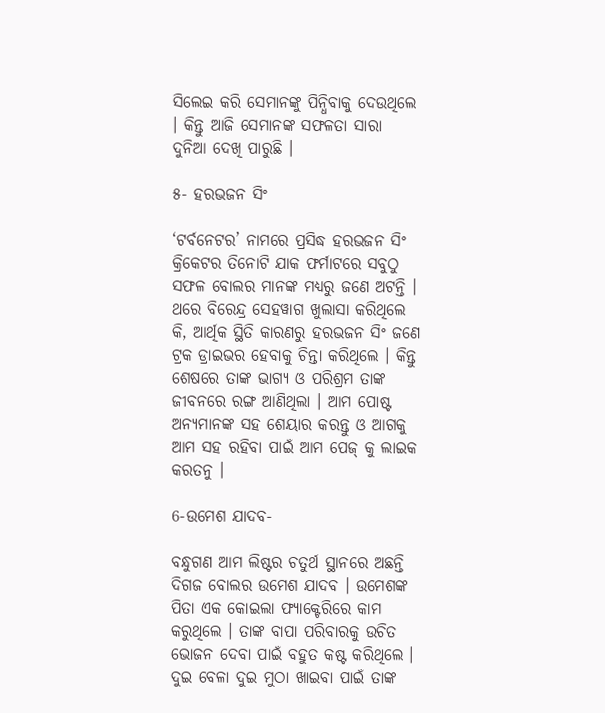ସିଲେଇ କରି ସେମାନଙ୍କୁ ପିନ୍ଧିବାକୁ ଦେଉଥିଲେ । କିନ୍ତୁ ଆଜି ସେମାନଙ୍କ ସଫଳତା ସାରା ଦୁନିଆ ଦେଖି ପାରୁଛି ।

୫- ହରଭଜନ ସିଂ

‘ଟର୍ବନେଟର’ ନାମରେ ପ୍ରସିଦ୍ଧ ହରଭଜନ ସିଂ କ୍ରିକେଟର ତିନୋଟି ଯାକ ଫର୍ମାଟରେ ସବୁଠୁ ସଫଳ ବୋଲର ମାନଙ୍କ ମଧ୍ୟରୁ ଜଣେ ଅଟନ୍ତି । ଥରେ ବିରେନ୍ଦ୍ର ସେହୱାଗ ଖୁଲାସା କରିଥିଲେ କି, ଆର୍ଥିକ ସ୍ଥିତି କାରଣରୁ ହରଭଜନ ସିଂ ଜଣେ ଟ୍ରକ ଡ୍ରାଇଭର ହେବାକୁ ଚିନ୍ତା କରିଥିଲେ । କିନ୍ତୁ ଶେଷରେ ତାଙ୍କ ଭାଗ୍ୟ ଓ ପରିଶ୍ରମ ତାଙ୍କ ଜୀବନରେ ରଙ୍ଗ ଆଣିଥିଲା । ଆମ ପୋଷ୍ଟ ଅନ୍ୟମାନଙ୍କ ସହ ଶେୟାର କରନ୍ତୁ ଓ ଆଗକୁ ଆମ ସହ ରହିବା ପାଇଁ ଆମ ପେଜ୍ କୁ ଲାଇକ କରତନୁ ।

6-ଉମେଶ ଯାଦବ-

ବନ୍ଧୁଗଣ ଆମ ଲିଷ୍ଟର ଚତୁର୍ଥ ସ୍ଥାନରେ ଅଛନ୍ତି ଦିଗଜ ବୋଲର ଉମେଶ ଯାଦବ । ଉମେଶଙ୍କ ପିତା ଏକ କୋଇଲା ଫ୍ୟାକ୍ଟେରିରେ କାମ କରୁଥିଲେ । ତାଙ୍କ ବାପା ପରିବାରକୁ ଉଚିତ ଭୋଜନ ଦେବା ପାଇଁ ବହୁତ କଷ୍ଟ କରିଥିଲେ । ଦୁଇ ବେଳା ଦୁଇ ମୁଠା ଖାଇବା ପାଇଁ ତାଙ୍କ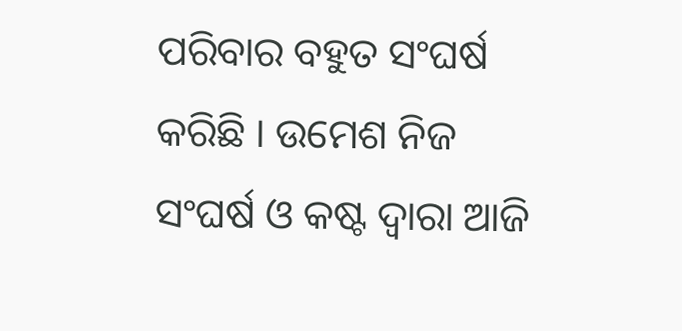ପରିବାର ବହୁତ ସଂଘର୍ଷ କରିଛି । ଉମେଶ ନିଜ ସଂଘର୍ଷ ଓ କଷ୍ଟ ଦ୍ଵାରା ଆଜି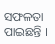ସଫଳତା ପାଇଛନ୍ତି ।